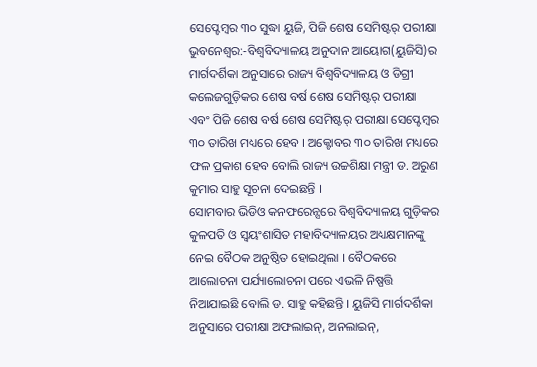ସେପ୍ଟେମ୍ବର ୩୦ ସୁଦ୍ଧା ୟୁଜି, ପିଜି ଶେଷ ସେମିଷ୍ଟର୍ ପରୀକ୍ଷା
ଭୁବନେଶ୍ୱର:-ବିଶ୍ୱବିଦ୍ୟାଳୟ ଅନୁଦାନ ଆୟୋଗ(ୟୁଜିସି)ର ମାର୍ଗଦର୍ଶିକା ଅନୁସାରେ ରାଜ୍ୟ ବିଶ୍ୱବିଦ୍ୟାଳୟ ଓ ଡିଗ୍ରୀ କଲେଜଗୁଡ଼ିକର ଶେଷ ବର୍ଷ ଶେଷ ସେମିଷ୍ଟର୍ ପରୀକ୍ଷା ଏବଂ ପିଜି ଶେଷ ବର୍ଷ ଶେଷ ସେମିଷ୍ଟର୍ ପରୀକ୍ଷା ସେପ୍ଟେମ୍ବର ୩୦ ତାରିଖ ମଧ୍ୟରେ ହେବ । ଅକ୍ଟୋବର ୩୦ ତାରିଖ ମଧ୍ୟରେ ଫଳ ପ୍ରକାଶ ହେବ ବୋଲି ରାଜ୍ୟ ଉଚ୍ଚଶିକ୍ଷା ମନ୍ତ୍ରୀ ଡ. ଅରୁଣ କୁମାର ସାହୁ ସୂଚନା ଦେଇଛନ୍ତି ।
ସୋମବାର ଭିଡିଓ କନଫରେନ୍ସରେ ବିଶ୍ୱବିଦ୍ୟାଳୟ ଗୁଡ଼ିକର କୁଳପତି ଓ ସ୍ୱୟଂଶାସିତ ମହାବିଦ୍ୟାଳୟର ଅଧ୍ୟକ୍ଷମାନଙ୍କୁ ନେଇ ବୈଠକ ଅନୁଷ୍ଠିତ ହୋଇଥିଲା । ବୈଠକରେ ଆଲୋଚନା ପର୍ଯ୍ୟାଲୋଚନା ପରେ ଏଭଳି ନିଷ୍ପତ୍ତି ନିଆଯାଇଛି ବୋଲି ଡ. ସାହୁ କହିଛନ୍ତି । ୟୁଜିସି ମାର୍ଗଦର୍ଶିକା ଅନୁସାରେ ପରୀକ୍ଷା ଅଫଲାଇନ୍, ଅନଲାଇନ୍,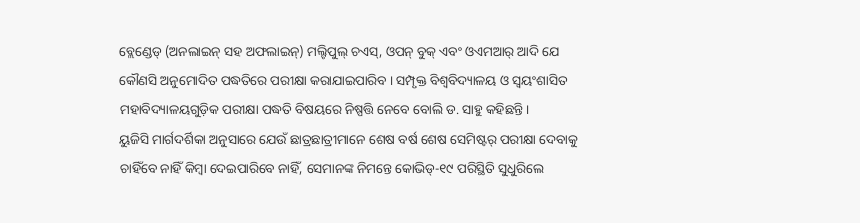ବ୍ଲେଣ୍ଡେଡ୍ (ଅନଲାଇନ୍ ସହ ଅଫଲାଇନ୍) ମଲ୍ଟିପୁଲ୍ ଚଏସ୍, ଓପନ୍ ବୁକ୍ ଏବଂ ଓଏମଆର୍ ଆଦି ଯେ କୌଣସି ଅନୁମୋଦିତ ପଦ୍ଧତିରେ ପରୀକ୍ଷା କରାଯାଇପାରିବ । ସମ୍ପୃକ୍ତ ବିଶ୍ୱବିଦ୍ୟାଳୟ ଓ ସ୍ୱୟଂଶାସିତ ମହାବିଦ୍ୟାଳୟଗୁଡ଼ିକ ପରୀକ୍ଷା ପଦ୍ଧତି ବିଷୟରେ ନିଷ୍ପତ୍ତି ନେବେ ବୋଲି ଡ. ସାହୁ କହିଛନ୍ତି ।
ୟୁଜିସି ମାର୍ଗଦର୍ଶିକା ଅନୁସାରେ ଯେଉଁ ଛାତ୍ରଛାତ୍ରୀମାନେ ଶେଷ ବର୍ଷ ଶେଷ ସେମିଷ୍ଟର୍ ପରୀକ୍ଷା ଦେବାକୁ ଚାହିଁବେ ନାହିଁ କିମ୍ବା ଦେଇପାରିବେ ନାହିଁ, ସେମାନଙ୍କ ନିମନ୍ତେ କୋଭିଡ୍-୧୯ ପରିସ୍ଥିତି ସୁଧୁରିଲେ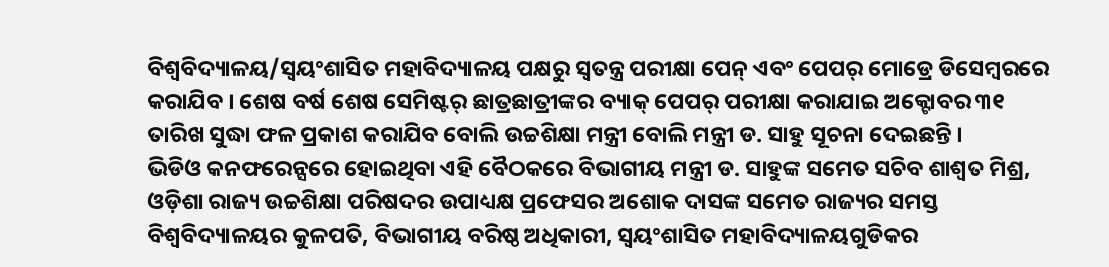ବିଶ୍ୱବିଦ୍ୟାଳୟ/ସ୍ୱୟଂଶାସିତ ମହାବିଦ୍ୟାଳୟ ପକ୍ଷରୁ ସ୍ୱତନ୍ତ୍ର ପରୀକ୍ଷା ପେନ୍ ଏବଂ ପେପର୍ ମୋଡ୍ରେ ଡିସେମ୍ବରରେ କରାଯିବ । ଶେଷ ବର୍ଷ ଶେଷ ସେମିଷ୍ଟର୍ ଛାତ୍ରଛାତ୍ରୀଙ୍କର ବ୍ୟାକ୍ ପେପର୍ ପରୀକ୍ଷା କରାଯାଇ ଅକ୍ଟୋବର ୩୧ ତାରିଖ ସୁଦ୍ଧା ଫଳ ପ୍ରକାଶ କରାଯିବ ବୋଲି ଉଚ୍ଚଶିକ୍ଷା ମନ୍ତ୍ରୀ ବୋଲି ମନ୍ତ୍ରୀ ଡ. ସାହୁ ସୂଚନା ଦେଇଛନ୍ତି ।
ଭିଡିଓ କନଫରେନ୍ସରେ ହୋଇଥିବା ଏହି ବୈଠକରେ ବିଭାଗୀୟ ମନ୍ତ୍ରୀ ଡ. ସାହୁଙ୍କ ସମେତ ସଚିବ ଶାଶ୍ୱତ ମିଶ୍ର, ଓଡ଼ିଶା ରାଜ୍ୟ ଉଚ୍ଚଶିକ୍ଷା ପରିଷଦର ଉପାଧ୍ୟକ୍ଷ ପ୍ରଫେସର ଅଶୋକ ଦାସଙ୍କ ସମେତ ରାଜ୍ୟର ସମସ୍ତ ବିଶ୍ୱବିଦ୍ୟାଳୟର କୁଳପତି, ବିଭାଗୀୟ ବରିଷ୍ଠ ଅଧିକାରୀ, ସ୍ୱୟଂଶାସିତ ମହାବିଦ୍ୟାଳୟଗୁଡିକର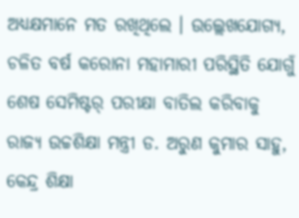ଅଧ୍ୟକ୍ଷମାନେ ମତ ରଖିଥିଲେ । ଉଲ୍ଲେଖଯୋଗ୍ୟ, ଚଳିତ ବର୍ଷ କରୋନା ମହାମାରୀ ପରିସ୍ଥିତି ଯୋଗୁଁ ଶେଷ ସେମିଷ୍ଟର୍ ପରୀକ୍ଷା ବାତିଲ କରିବାକୁ ରାଜ୍ୟ ଉଚ୍ଚଶିକ୍ଷା ମନ୍ତ୍ରୀ ଡ. ଅରୁଣ କୁମାର ସାହୁ, କେନ୍ଦ୍ର ଶିକ୍ଷା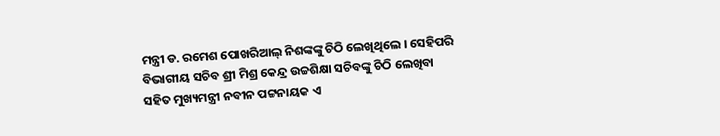ମନ୍ତ୍ରୀ ଡ. ରମେଶ ପୋଖରିଆଲ୍ ନିଶଙ୍କଙ୍କୁ ଚିଠି ଲେଖିଥିଲେ । ସେହିପରି ବିଭାଗୀୟ ସଚିବ ଶ୍ରୀ ମିଶ୍ର କେନ୍ଦ୍ର ଉଚ୍ଚଶିକ୍ଷା ସଚିବଙ୍କୁ ଚିଠି ଲେଖିବା ସହିତ ମୁଖ୍ୟମନ୍ତ୍ରୀ ନବୀନ ପଟ୍ଟନାୟକ ଏ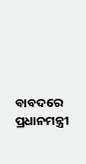ବାବଦରେ ପ୍ରଧାନମନ୍ତ୍ରୀ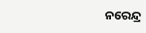ନରେନ୍ଦ୍ର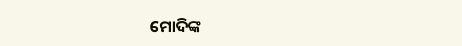ମୋଦିଙ୍କ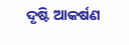ଦୃଷ୍ଟି ଆକର୍ଷଣ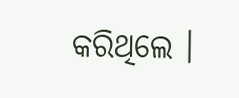କରିଥିଲେ ।